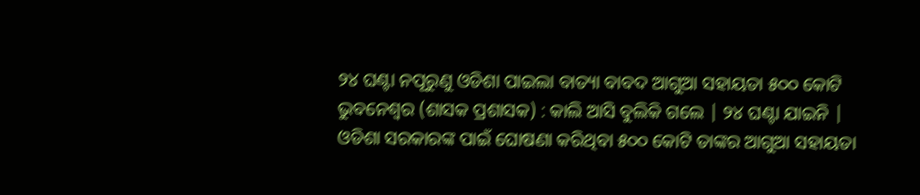୨୪ ଘଣ୍ଟା ନପୂରୁଣୁ ଓଡିଶା ପାଇଲା ବାତ୍ୟା ବାବଦ ଆଗୁଆ ସହାୟତା ୫୦୦ କୋଟି
ଭୁବନେଶ୍ୱର (ଶାସକ ପ୍ରଶାସକ) : କାଲି ଆସି ବୁଲିକି ଗଲେ | ୨୪ ଘଣ୍ଟା ଯାଇନି | ଓଡିଶା ସରକାରଙ୍କ ପାଇଁ ଘୋଷଣା କରିଥିବା ୫୦୦ କୋଟି ତାଙ୍କର ଆଗୁଆ ସହାୟତା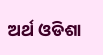ଅର୍ଥ ଓଡିଶା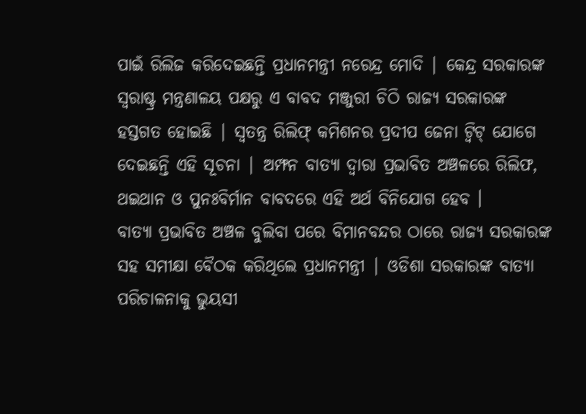ପାଇଁ ରିଲିଜ କରିଦେଇଛନ୍ତି ପ୍ରଧାନମନ୍ତ୍ରୀ ନରେନ୍ଦ୍ର ମୋଦି | କେନ୍ଦ୍ର ସରକାରଙ୍କ ସ୍ବରାଷ୍ଟ୍ର ମନ୍ତ୍ରଣାଳୟ ପକ୍ଷରୁ ଏ ବାବଦ ମଞ୍ଜୁରୀ ଚିଠି ରାଜ୍ୟ ସରକାରଙ୍କ ହସ୍ତଗତ ହୋଇଛି | ସ୍ୱତନ୍ତ୍ର ରିଲିଫ୍ କମିଶନର ପ୍ରଦୀପ ଜେନା ଟ୍ୱିଟ୍ ଯୋଗେ ଦେଇଛନ୍ତି ଏହି ସୂଚନା | ଅମ୍ଫନ ବାତ୍ୟା ଦ୍ୱାରା ପ୍ରଭାବିତ ଅଞ୍ଚଳରେ ରିଲିଫ, ଥଇଥାନ ଓ ପୁନଃବିର୍ମାନ ବାବଦରେ ଏହି ଅର୍ଥ ବିନିଯୋଗ ହେବ ।
ବାତ୍ୟା ପ୍ରଭାବିତ ଅଞ୍ଚଳ ବୁଲିବା ପରେ ବିମାନବନ୍ଦର ଠାରେ ରାଜ୍ୟ ସରକାରଙ୍କ ସହ ସମୀକ୍ଷା ବୈଠକ କରିଥିଲେ ପ୍ରଧାନମନ୍ତ୍ରୀ | ଓଡିଶା ସରକାରଙ୍କ ବାତ୍ୟା ପରିଚାଳନାକୁ ଭୁୟସୀ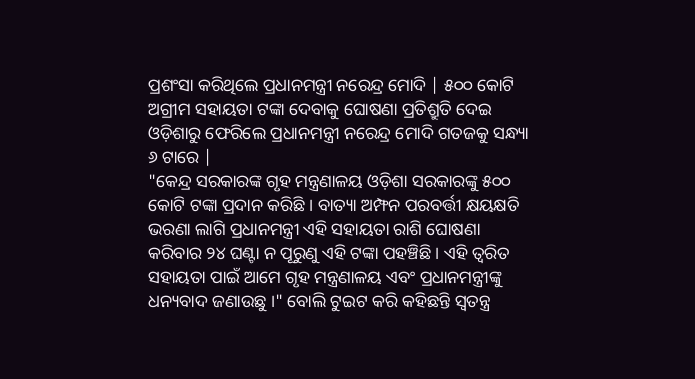ପ୍ରଶଂସା କରିଥିଲେ ପ୍ରଧାନମନ୍ତ୍ରୀ ନରେନ୍ଦ୍ର ମୋଦି | ୫୦୦ କୋଟି ଅଗ୍ରୀମ ସହାୟତା ଟଙ୍କା ଦେବାକୁ ଘୋଷଣା ପ୍ରତିଶ୍ରୁତି ଦେଇ ଓଡ଼ିଶାରୁ ଫେରିଲେ ପ୍ରଧାନମନ୍ତ୍ରୀ ନରେନ୍ଦ୍ର ମୋଦି ଗତଜକୁ ସନ୍ଧ୍ୟା ୬ ଟାରେ |
"କେନ୍ଦ୍ର ସରକାରଙ୍କ ଗୃହ ମନ୍ତ୍ରଣାଳୟ ଓଡ଼ିଶା ସରକାରଙ୍କୁ ୫୦୦ କୋଟି ଟଙ୍କା ପ୍ରଦାନ କରିଛି । ବାତ୍ୟା ଅମ୍ଫନ ପରବର୍ତ୍ତୀ କ୍ଷୟକ୍ଷତି ଭରଣା ଲାଗି ପ୍ରଧାନମନ୍ତ୍ରୀ ଏହି ସହାୟତା ରାଶି ଘୋଷଣା କରିବାର ୨୪ ଘଣ୍ଟା ନ ପୂରୁଣୁ ଏହି ଟଙ୍କା ପହଞ୍ଚିଛି । ଏହି ତ୍ୱରିତ ସହାୟତା ପାଇଁ ଆମେ ଗୃହ ମନ୍ତ୍ରଣାଳୟ ଏବଂ ପ୍ରଧାନମନ୍ତ୍ରୀଙ୍କୁ ଧନ୍ୟବାଦ ଜଣାଉଛୁ ।" ବୋଲି ଟୁଇଟ କରି କହିଛନ୍ତି ସ୍ୱତନ୍ତ୍ର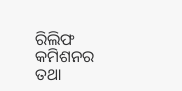ରିଲିଫ କମିଶନର ତଥା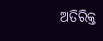ଅତିରିକ୍ତ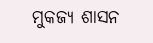ମୁକଜ୍ୟ ଶାସନ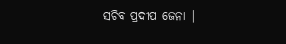ସଚିବ ପ୍ରଦୀପ ଜେନା |